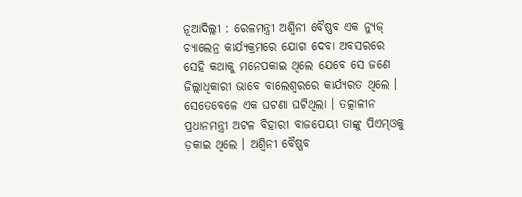ନୂଆଦିଲ୍ଲୀ : ରେଳମନ୍ତ୍ରୀ ଅଶ୍ୱିନୀ ବୈଷ୍ଣବ ଏକ ନ୍ୟୁଜ୍ ଚ୍ୟାଲେନ୍ର କାର୍ଯ୍ୟକ୍ରମରେ ଯୋଗ ଦେବା ଅବସରରେ ସେହି କଥାକୁ ମନେପକାଇ ଥିଲେ ଯେବେ ସେ ଜଣେ ଜିଲ୍ଲାଧିକାରୀ ଭାବେ ବାଲେଶ୍ୱରରେ କାର୍ଯ୍ୟରତ ଥିଲେ । ସେତେବେଳେ ଏକ ଘଟଣା ଘଟିଥିଲା । ତତ୍କାଳୀନ ପ୍ରଧାନମନ୍ତ୍ରୀ ଅଟଳ ବିହାରୀ ବାଜପେୟୀ ତାଙ୍କୁ ପିଏମ୍ଓକୁ ଡ଼କାଇ ଥିଲେ । ଅଶ୍ୱିନୀ ବୈଷ୍ଣବ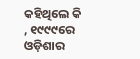କହିଥିଲେ କି , ୧୯୯୯ରେ ଓଡ଼ିଶାର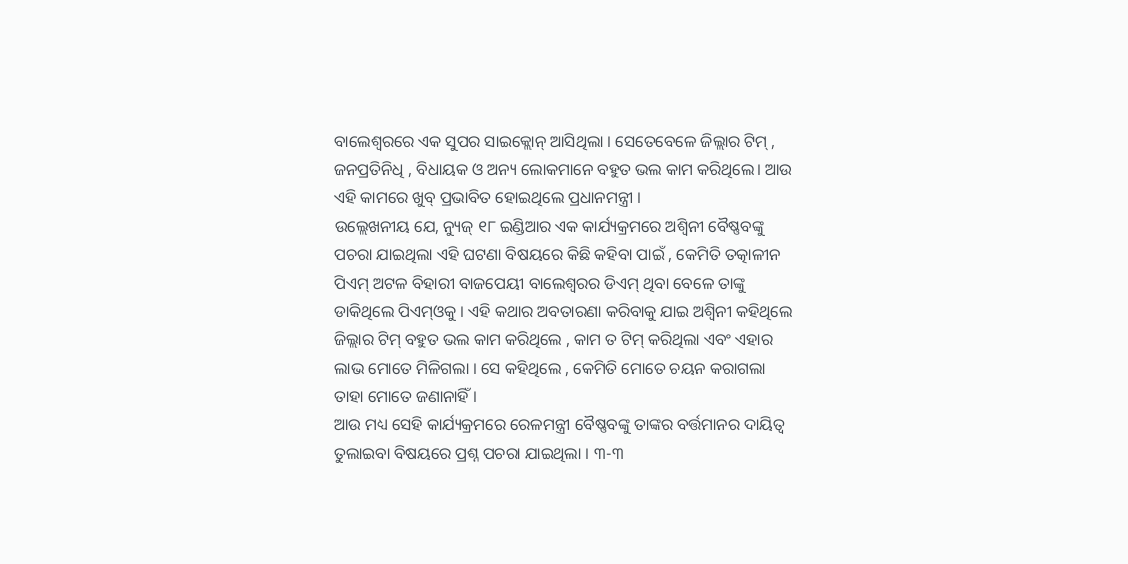ବାଲେଶ୍ୱରରେ ଏକ ସୁପର ସାଇକ୍ଲୋନ୍ ଆସିଥିଲା । ସେତେବେଳେ ଜିଲ୍ଲାର ଟିମ୍ , ଜନପ୍ରତିନିଧି , ବିଧାୟକ ଓ ଅନ୍ୟ ଲୋକମାନେ ବହୁତ ଭଲ କାମ କରିଥିଲେ। ଆଉ ଏହି କାମରେ ଖୁବ୍ ପ୍ରଭାବିତ ହୋଇଥିଲେ ପ୍ରଧାନମନ୍ତ୍ରୀ ।
ଉଲ୍ଲେଖନୀୟ ଯେ, ନ୍ୟୁଜ୍ ୧୮ ଇଣ୍ଡିଆର ଏକ କାର୍ଯ୍ୟକ୍ରମରେ ଅଶ୍ୱିନୀ ବୈଷ୍ଣବଙ୍କୁ ପଚରା ଯାଇଥିଲା ଏହି ଘଟଣା ବିଷୟରେ କିଛି କହିବା ପାଇଁ , କେମିତି ତତ୍କାଳୀନ ପିଏମ୍ ଅଟଳ ବିହାରୀ ବାଜପେୟୀ ବାଲେଶ୍ୱରର ଡିଏମ୍ ଥିବା ବେଳେ ତାଙ୍କୁ ଡାକିଥିଲେ ପିଏମ୍ଓକୁ । ଏହି କଥାର ଅବତାରଣା କରିବାକୁ ଯାଇ ଅଶ୍ୱିନୀ କହିଥିଲେ ଜିଲ୍ଲାର ଟିମ୍ ବହୁତ ଭଲ କାମ କରିଥିଲେ , କାମ ତ ଟିମ୍ କରିଥିଲା ଏବଂ ଏହାର ଲାଭ ମୋତେ ମିଳିଗଲା । ସେ କହିଥିଲେ , କେମିତି ମୋତେ ଚୟନ କରାଗଲା ତାହା ମୋତେ ଜଣାନାହିଁ ।
ଆଉ ମଧ୍ୟ ସେହି କାର୍ଯ୍ୟକ୍ରମରେ ରେଳମନ୍ତ୍ରୀ ବୈଷ୍ଣବଙ୍କୁ ତାଙ୍କର ବର୍ତ୍ତମାନର ଦାୟିତ୍ୱ ତୁଲାଇବା ବିଷୟରେ ପ୍ରଶ୍ନ ପଚରା ଯାଇଥିଲା । ୩-୩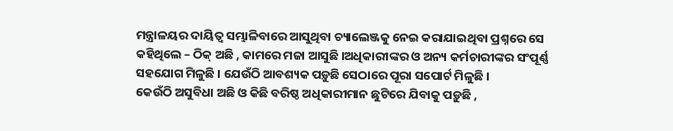ମନ୍ତ୍ରାଳୟର ଦାୟିତ୍ୱ ସମ୍ଭାଳିବାରେ ଆସୁଥିବା ଚ୍ୟାଲେଞ୍ଜକୁ ନେଇ କରାଯାଇଥିବା ପ୍ରଶ୍ନରେ ସେ କହିଥିଲେ – ଠିକ୍ ଅଛି , କାମରେ ମଜା ଆସୁଛି ।ଅଧିକାରୀଙ୍କର ଓ ଅନ୍ୟ କର୍ମଚାରୀଙ୍କର ସଂପୂର୍ଣ୍ଣ ସହଯୋଗ ମିଳୁଛି । ଯେଉଁଠି ଆବଶ୍ୟକ ପଡ଼ୁଛି ସେଠାରେ ପୂରା ସପୋର୍ଟ ମିଳୁଛି ।
କେଉଁଠି ଅସୁବିଧା ଅଛି ଓ କିଛି ବରିଷ୍ଠ ଅଧିକାରୀମାନ ଛୁଟିରେ ଯିବାକୁ ପଡ଼ୁଛି ,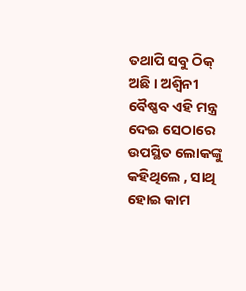ତଥାପି ସବୁ ଠିକ୍ ଅଛି । ଅଶ୍ୱିନୀ ବୈଷ୍ଣବ ଏହି ମନ୍ତ୍ର ଦେଇ ସେଠାରେ ଉପସ୍ଥିତ ଲୋକଙ୍କୁ କହିଥିଲେ , ସାଥି ହୋଇ କାମ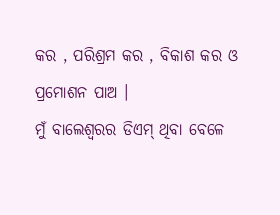କର , ପରିଶ୍ରମ କର , ବିକାଶ କର ଓ ପ୍ରମୋଶନ ପାଅ ।
ମୁଁ ବାଲେଶ୍ୱରର ଡିଏମ୍ ଥିବା ବେଳେ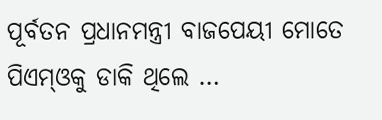ପୂର୍ବତନ ପ୍ରଧାନମନ୍ତ୍ରୀ ବାଜପେୟୀ ମୋତେ ପିଏମ୍ଓକୁ ଡାକି ଥିଲେ …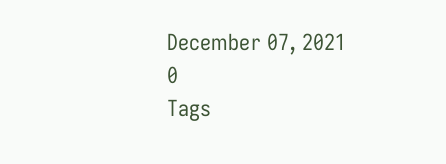December 07, 2021
0
Tags